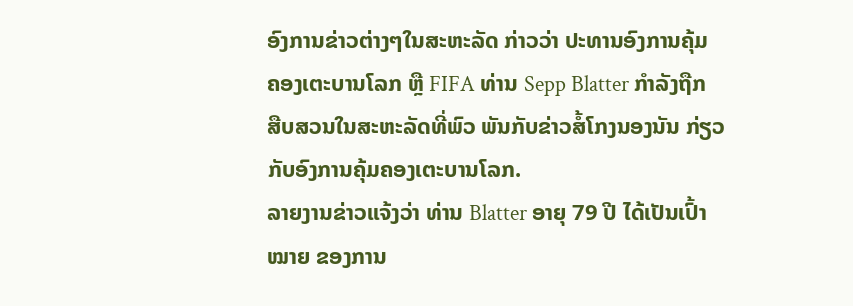ອົງການຂ່າວຕ່າງໆໃນສະຫະລັດ ກ່າວວ່າ ປະທານອົງການຄຸ້ມ
ຄອງເຕະບານໂລກ ຫຼື FIFA ທ່ານ Sepp Blatter ກຳລັງຖືກ
ສືບສວນໃນສະຫະລັດທີ່ພົວ ພັນກັບຂ່າວສໍ້ໂກງນອງນັນ ກ່ຽວ
ກັບອົງການຄຸ້ມຄອງເຕະບານໂລກ.
ລາຍງານຂ່າວແຈ້ງວ່າ ທ່ານ Blatter ອາຍຸ 79 ປີ ໄດ້ເປັນເປົ້າ
ໝາຍ ຂອງການ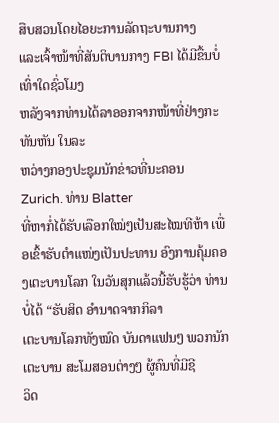ສືບສວນໂດຍໄອຍະການລັດຖະບານກາງ
ແລະເຈົ້າໜ້າທີ່ສັນຕິບານກາງ FBI ໄດ້ມີຂື້ນບໍ່ເທົ່າໃດຊົ່ວໂມງ
ຫລັງຈາກທ່ານໄດ້ລາອອກຈາກໜ້າທີ່ຢ່າງກະ ທັນຫັນ ໃນລະ
ຫວ່າງກອງປະຊຸມນັກຂ່າວທີ່ນະຄອນ Zurich. ທ່ານ Blatter
ທີ່ຫາກໍ່ໄດ້ຮັບເລືອກໃໝ່ໆເປັນສະໄໝທີຫ້າ ເພື່ອເຂົ້າຮັບຕຳແໜ່ງເປັນປະທານ ອົງການຄຸ້ມຄອງເຕະບານໂລກ ໃນວັນສຸກແລ້ວນີ້ຮັບຮູ້ວ່າ ທ່ານບໍ່ໄດ້ “ຮັບສິດ ອຳນາດຈາກກິລາ
ເຕະບານໂລກທັງໝົດ ບັນດາແຟນໆ ພວກນັກເຕະບານ ສະໂມສອນຕ່າງໆ ຜູ້ຄົນທີ່ມີຊີ
ວິດ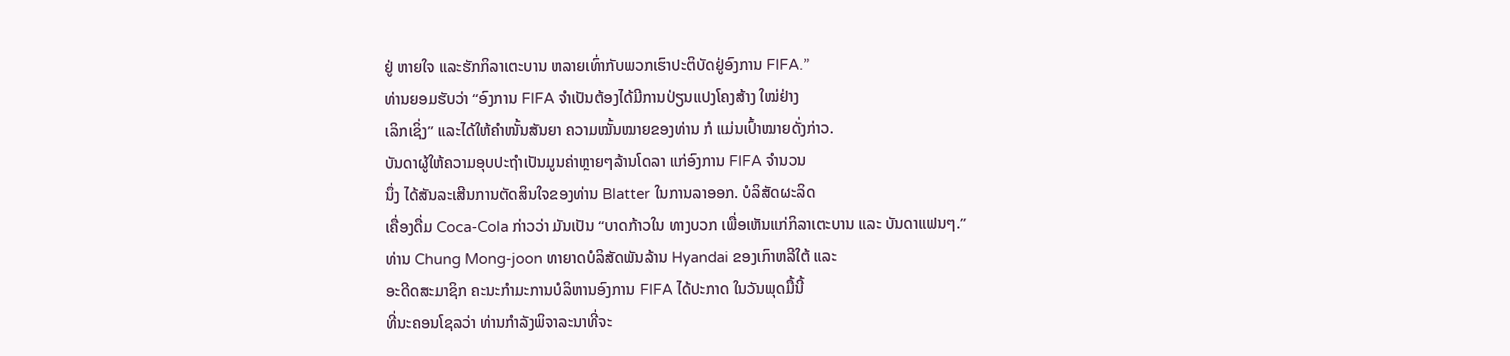ຢູ່ ຫາຍໃຈ ແລະຮັກກິລາເຕະບານ ຫລາຍເທົ່າກັບພວກເຮົາປະຕິບັດຢູ່ອົງການ FIFA.”
ທ່ານຍອມຮັບວ່າ “ອົງການ FIFA ຈຳເປັນຕ້ອງໄດ້ມີການປ່ຽນແປງໂຄງສ້າງ ໃໝ່ຢ່າງ
ເລິກເຊິ່ງ” ແລະໄດ້ໃຫ້ຄຳໜັ້ນສັນຍາ ຄວາມໝັ້ນໝາຍຂອງທ່ານ ກໍ ແມ່ນເປົ້າໝາຍດັ່ງກ່າວ.
ບັນດາຜູ້ໃຫ້ຄວາມອຸບປະຖໍາເປັນມູນຄ່າຫຼາຍໆລ້ານໂດລາ ແກ່ອົງການ FIFA ຈຳນວນ
ນຶ່ງ ໄດ້ສັນລະເສີນການຕັດສິນໃຈຂອງທ່ານ Blatter ໃນການລາອອກ. ບໍລິສັດຜະລິດ
ເຄື່ອງດື່ມ Coca-Cola ກ່າວວ່າ ມັນເປັນ “ບາດກ້າວໃນ ທາງບວກ ເພື່ອເຫັນແກ່ກິລາເຕະບານ ແລະ ບັນດາແຟນໆ.”
ທ່ານ Chung Mong-joon ທາຍາດບໍລິສັດພັນລ້ານ Hyandai ຂອງເກົາຫລີໃຕ້ ແລະ
ອະດີດສະມາຊິກ ຄະນະກຳມະການບໍລິຫານອົງການ FIFA ໄດ້ປະກາດ ໃນວັນພຸດມື້ນີ້
ທີ່ນະຄອນໂຊລວ່າ ທ່ານກຳລັງພິຈາລະນາທີ່ຈະ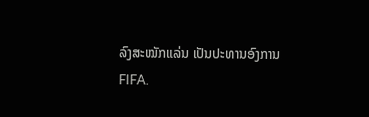ລົງສະໝັກແລ່ນ ເປັນປະທານອົງການ
FIFA.